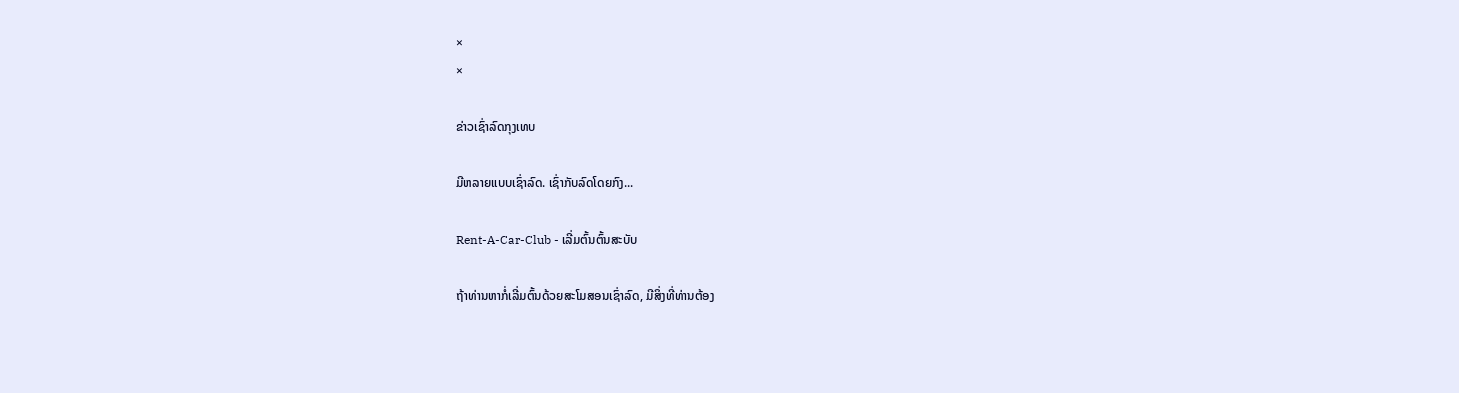×
×

ຂ່າວເຊົ່າລົດກຸງເທບ

ມີຫລາຍແບບເຊົ່າລົດ. ເຊົ່າກັບລົດໂດຍກົງ...

Rent-A-Car-Club - ເລີ່ມຕົ້ນຕົ້ນສະບັບ

ຖ້າທ່ານຫາກໍ່ເລີ່ມຕົ້ນດ້ວຍສະໂມສອນເຊົ່າລົດ, ມີສິ່ງທີ່ທ່ານຕ້ອງ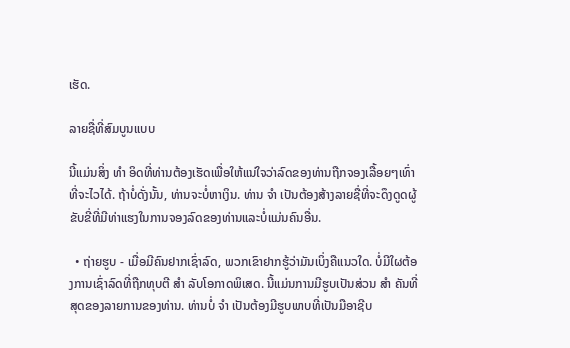ເຮັດ.

ລາຍຊື່ທີ່ສົມບູນແບບ

ນີ້ແມ່ນສິ່ງ ທຳ ອິດທີ່ທ່ານຕ້ອງເຮັດເພື່ອໃຫ້ແນ່ໃຈວ່າລົດຂອງທ່ານຖືກຈອງເລື້ອຍໆເທົ່າທີ່ຈະໄວໄດ້. ຖ້າບໍ່ດັ່ງນັ້ນ, ທ່ານຈະບໍ່ຫາເງິນ. ທ່ານ ຈຳ ເປັນຕ້ອງສ້າງລາຍຊື່ທີ່ຈະດຶງດູດຜູ້ຂັບຂີ່ທີ່ມີທ່າແຮງໃນການຈອງລົດຂອງທ່ານແລະບໍ່ແມ່ນຄົນອື່ນ.

  • ຖ່າຍຮູບ - ເມື່ອມີຄົນຢາກເຊົ່າລົດ, ພວກເຂົາຢາກຮູ້ວ່າມັນເບິ່ງຄືແນວໃດ. ບໍ່ມີໃຜຕ້ອງການເຊົ່າລົດທີ່ຖືກທຸບຕີ ສຳ ລັບໂອກາດພິເສດ. ນີ້ແມ່ນການມີຮູບເປັນສ່ວນ ສຳ ຄັນທີ່ສຸດຂອງລາຍການຂອງທ່ານ. ທ່ານບໍ່ ຈຳ ເປັນຕ້ອງມີຮູບພາບທີ່ເປັນມືອາຊີບ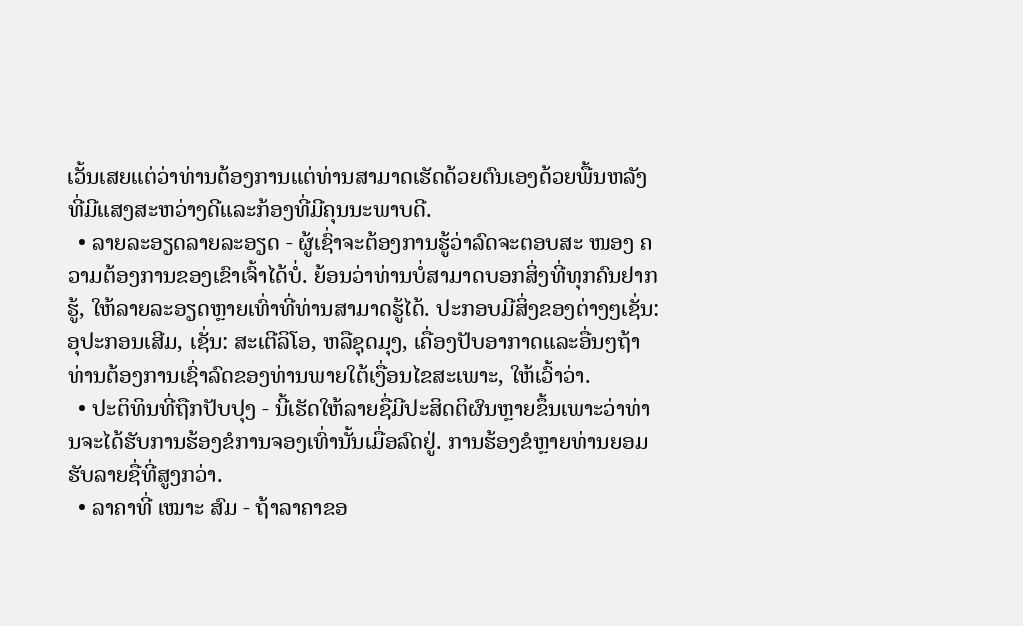ເວັ້ນເສຍແຕ່ວ່າທ່ານຕ້ອງການແຕ່ທ່ານສາມາດເຮັດດ້ວຍຕົນເອງດ້ວຍພື້ນຫລັງທີ່ມີແສງສະຫວ່າງດີແລະກ້ອງທີ່ມີຄຸນນະພາບດີ.
  • ລາຍລະອຽດລາຍລະອຽດ - ຜູ້ເຊົ່າຈະຕ້ອງການຮູ້ວ່າລົດຈະຕອບສະ ໜອງ ຄວາມຕ້ອງການຂອງເຂົາເຈົ້າໄດ້ບໍ່. ຍ້ອນວ່າທ່ານບໍ່ສາມາດບອກສິ່ງທີ່ທຸກຄົນຢາກຮູ້, ໃຫ້ລາຍລະອຽດຫຼາຍເທົ່າທີ່ທ່ານສາມາດຮູ້ໄດ້. ປະກອບມີສິ່ງຂອງຕ່າງໆເຊັ່ນ: ອຸປະກອນເສີມ, ເຊັ່ນ: ສະເຕີລິໂອ, ຫລືຊຸດມຸງ, ເຄື່ອງປັບອາກາດແລະອື່ນໆຖ້າທ່ານຕ້ອງການເຊົ່າລົດຂອງທ່ານພາຍໃຕ້ເງື່ອນໄຂສະເພາະ, ໃຫ້ເວົ້າວ່າ.
  • ປະຕິທິນທີ່ຖືກປັບປຸງ - ນີ້ເຮັດໃຫ້ລາຍຊື່ມີປະສິດຕິຜົນຫຼາຍຂຶ້ນເພາະວ່າທ່ານຈະໄດ້ຮັບການຮ້ອງຂໍການຈອງເທົ່ານັ້ນເມື່ອລົດຢູ່. ການຮ້ອງຂໍຫຼາຍທ່ານຍອມຮັບລາຍຊື່ທີ່ສູງກວ່າ.
  • ລາຄາທີ່ ເໝາະ ສົມ - ຖ້າລາຄາຂອ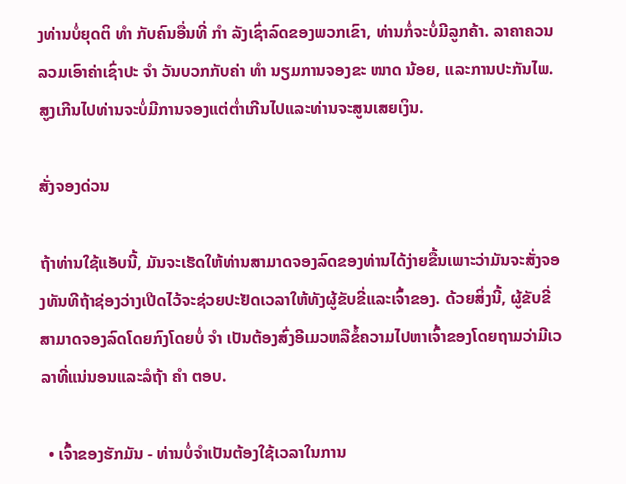ງທ່ານບໍ່ຍຸດຕິ ທຳ ກັບຄົນອື່ນທີ່ ກຳ ລັງເຊົ່າລົດຂອງພວກເຂົາ, ທ່ານກໍ່ຈະບໍ່ມີລູກຄ້າ. ລາຄາຄວນລວມເອົາຄ່າເຊົ່າປະ ຈຳ ວັນບວກກັບຄ່າ ທຳ ນຽມການຈອງຂະ ໜາດ ນ້ອຍ, ແລະການປະກັນໄພ. ສູງເກີນໄປທ່ານຈະບໍ່ມີການຈອງແຕ່ຕໍ່າເກີນໄປແລະທ່ານຈະສູນເສຍເງິນ.

ສັ່ງຈອງດ່ວນ

ຖ້າທ່ານໃຊ້ແອັບນີ້, ມັນຈະເຮັດໃຫ້ທ່ານສາມາດຈອງລົດຂອງທ່ານໄດ້ງ່າຍຂື້ນເພາະວ່າມັນຈະສັ່ງຈອງທັນທີຖ້າຊ່ອງວ່າງເປີດໄວ້ຈະຊ່ວຍປະຢັດເວລາໃຫ້ທັງຜູ້ຂັບຂີ່ແລະເຈົ້າຂອງ. ດ້ວຍສິ່ງນີ້, ຜູ້ຂັບຂີ່ສາມາດຈອງລົດໂດຍກົງໂດຍບໍ່ ຈຳ ເປັນຕ້ອງສົ່ງອີເມວຫລືຂໍ້ຄວາມໄປຫາເຈົ້າຂອງໂດຍຖາມວ່າມີເວລາທີ່ແນ່ນອນແລະລໍຖ້າ ຄຳ ຕອບ.

  • ເຈົ້າຂອງຮັກມັນ - ທ່ານບໍ່ຈໍາເປັນຕ້ອງໃຊ້ເວລາໃນການ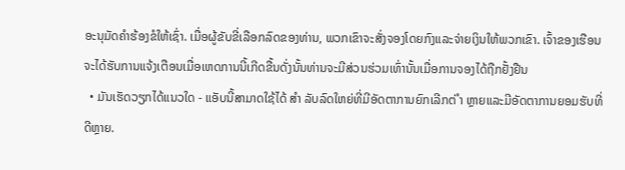ອະນຸມັດຄໍາຮ້ອງຂໍໃຫ້ເຊົ່າ. ເມື່ອຜູ້ຂັບຂີ່ເລືອກລົດຂອງທ່ານ, ພວກເຂົາຈະສັ່ງຈອງໂດຍກົງແລະຈ່າຍເງິນໃຫ້ພວກເຂົາ. ເຈົ້າຂອງເຮືອນຈະໄດ້ຮັບການແຈ້ງເຕືອນເມື່ອເຫດການນີ້ເກີດຂື້ນດັ່ງນັ້ນທ່ານຈະມີສ່ວນຮ່ວມເທົ່ານັ້ນເມື່ອການຈອງໄດ້ຖືກຢັ້ງຢືນ
  • ມັນເຮັດວຽກໄດ້ແນວໃດ - ແອັບນີ້ສາມາດໃຊ້ໄດ້ ສຳ ລັບລົດໃຫຍ່ທີ່ມີອັດຕາການຍົກເລີກຕ່ ຳ ຫຼາຍແລະມີອັດຕາການຍອມຮັບທີ່ດີຫຼາຍ.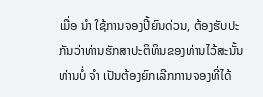ເມື່ອ ນຳ ໃຊ້ການຈອງປີ້ຍົນດ່ວນ, ຕ້ອງຮັບປະກັນວ່າທ່ານຮັກສາປະຕິທິນຂອງທ່ານໄວ້ສະນັ້ນທ່ານບໍ່ ຈຳ ເປັນຕ້ອງຍົກເລີກການຈອງທີ່ໄດ້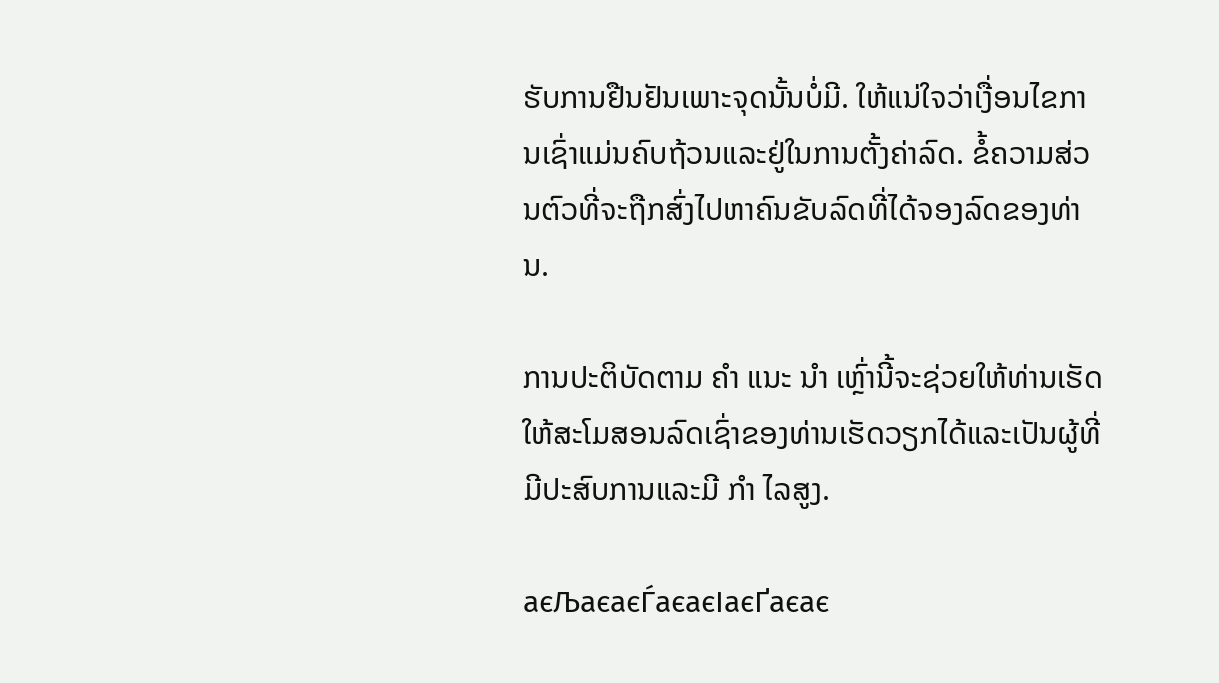ຮັບການຢືນຢັນເພາະຈຸດນັ້ນບໍ່ມີ. ໃຫ້ແນ່ໃຈວ່າເງື່ອນໄຂການເຊົ່າແມ່ນຄົບຖ້ວນແລະຢູ່ໃນການຕັ້ງຄ່າລົດ. ຂໍ້ຄວາມສ່ວນຕົວທີ່ຈະຖືກສົ່ງໄປຫາຄົນຂັບລົດທີ່ໄດ້ຈອງລົດຂອງທ່ານ.

ການປະຕິບັດຕາມ ຄຳ ແນະ ນຳ ເຫຼົ່ານີ້ຈະຊ່ວຍໃຫ້ທ່ານເຮັດໃຫ້ສະໂມສອນລົດເຊົ່າຂອງທ່ານເຮັດວຽກໄດ້ແລະເປັນຜູ້ທີ່ມີປະສົບການແລະມີ ກຳ ໄລສູງ.

аєЉаєаєЃаєаєІаєҐаєає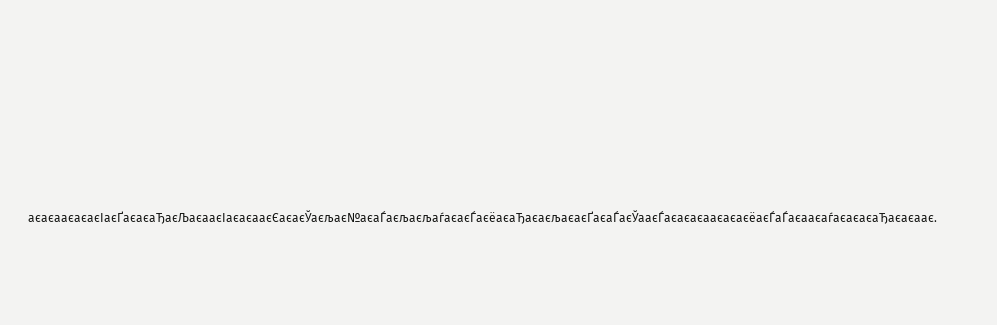аєаєааєаєаєІаєҐаєаєаЂаєЉаєааєІаєаєааєЄаєаєЎаєљає№аєаЃаєљаєљаѓаєаєЃаєёаєаЂаєаєљаєаєҐаєаЃаєЎааєЃаєаєаєааєаєаєёаєЃаЃаєааєаѓаєаєаєаЂаєаєаає.